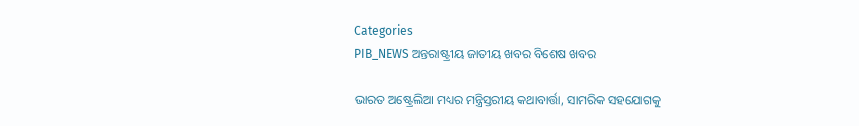Categories
PIB_NEWS ଅନ୍ତରାଷ୍ଟ୍ରୀୟ ଜାତୀୟ ଖବର ବିଶେଷ ଖବର

ଭାରତ ଅଷ୍ଟ୍ରେଲିଆ ମଧ୍ୟର ମନ୍ତ୍ରିସ୍ତରୀୟ କଥାବାର୍ତ୍ତା, ସାମରିକ ସହଯୋଗକୁ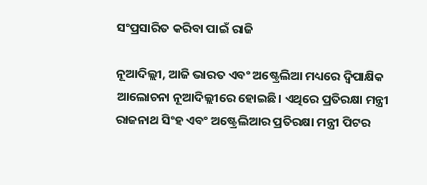ସଂପ୍ରସାରିତ କରିବା ପାଇଁ ରାଜି

ନୂଆଦିଲ୍ଲୀ, ଆଜି ଭାରତ ଏବଂ ଅଷ୍ଟ୍ରେଲିଆ ମଧ୍ୟରେ ଦ୍ବିପାକ୍ଷିକ ଆଲୋଚନା ନୂଆଦିଲ୍ଲୀରେ ହୋଇଛି। ଏଥିରେ ପ୍ରତିରକ୍ଷା ମନ୍ତ୍ରୀ ରାଜନାଥ ସିଂହ ଏବଂ ଅଷ୍ଟ୍ରେଲିଆର ପ୍ରତିରକ୍ଷା ମନ୍ତ୍ରୀ ପିଟର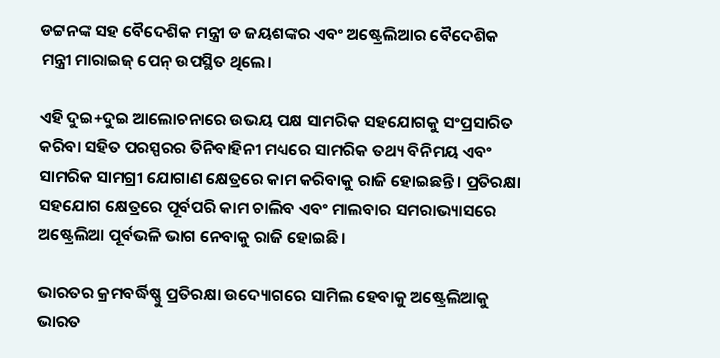ଡଟ୍ଟନଙ୍କ ସହ ବୈଦେଶିକ ମନ୍ତ୍ରୀ ଡ ଜୟଶଙ୍କର ଏବଂ ଅଷ୍ଟ୍ରେଲିଆର ବୈଦେଶିକ ମନ୍ତ୍ରୀ ମାରାଇଜ୍ ପେନ୍‌ ଉପସ୍ଥିତ ଥିଲେ।

ଏହି ଦୁଇ+ଦୁଇ ଆଲୋଚନାରେ ଉଭୟ ପକ୍ଷ ସାମରିକ ସହଯୋଗକୁ ସଂପ୍ରସାରିତ କରିବା ସହିତ ପରସ୍ପରର ତିନିବାହିନୀ ମଧ୍ୟରେ ସାମରିକ ତଥ୍ୟ ବିନିମୟ ଏବଂ ସାମରିକ ସାମଗ୍ରୀ ଯୋଗାଣ କ୍ଷେତ୍ରରେ କାମ କରିବାକୁ ରାଜି ହୋଇଛନ୍ତି । ପ୍ରତିରକ୍ଷା ସହଯୋଗ କ୍ଷେତ୍ରରେ ପୂର୍ବପରି କାମ ଚାଲିବ ଏବଂ ମାଲବାର ସମରାଭ୍ୟାସରେ ଅଷ୍ଟ୍ରେଲିଆ ପୂର୍ବଭଳି ଭାଗ ନେବାକୁ ରାଜି ହୋଇଛି ।

ଭାରତର କ୍ରମବର୍ଦ୍ଧିଷ୍ଣୁ ପ୍ରତିରକ୍ଷା ଉଦ୍ୟୋଗରେ ସାମିଲ ହେବାକୁ ଅଷ୍ଟ୍ରେଲିଆକୁ ଭାରତ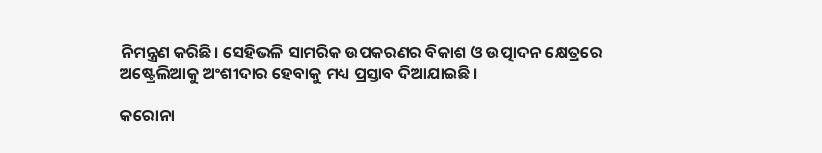ନିମନ୍ତ୍ରଣ କରିଛି। ସେହିଭଳି ସାମରିକ ଉପକରଣର ବିକାଶ ଓ ଉତ୍ପାଦନ କ୍ଷେତ୍ରରେ ଅଷ୍ଟ୍ରେଲିଆକୁ ଅଂଶୀଦାର ହେବାକୁ ମଧ୍ୟ ପ୍ରସ୍ତାବ ଦିଆଯାଇଛି।

କରୋନା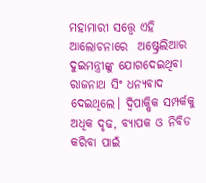ମହାମାରୀ ସତ୍ତ୍ୱେ ଏହି ଆଲୋଚନାରେ  ଅଷ୍ଟ୍ରେଲିଆର ଦୁଇମନ୍ତ୍ରୀଙ୍କୁ ଯୋଗଦେଇଥିବା ରାଜନାଥ ସିଂ ଧନ୍ୟବାଦ ଦେଇଥିଲେ। ଦ୍ୱିପାକ୍ଷିକ ସମ୍ପର୍କକୁ ଅଧିକ ଦୃଢ, ବ୍ୟାପକ ଓ ନିବିଡ କରିବା ପାଇଁ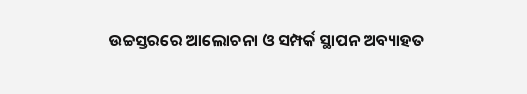ଉଚ୍ଚସ୍ତରରେ ଆଲୋଚନା ଓ ସମ୍ପର୍କ ସ୍ଥାପନ ଅବ୍ୟାହତ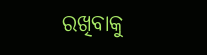ରଖିବାକୁ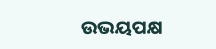ଉଭୟପକ୍ଷ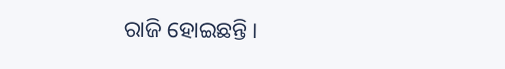ରାଜି ହୋଇଛନ୍ତି ।